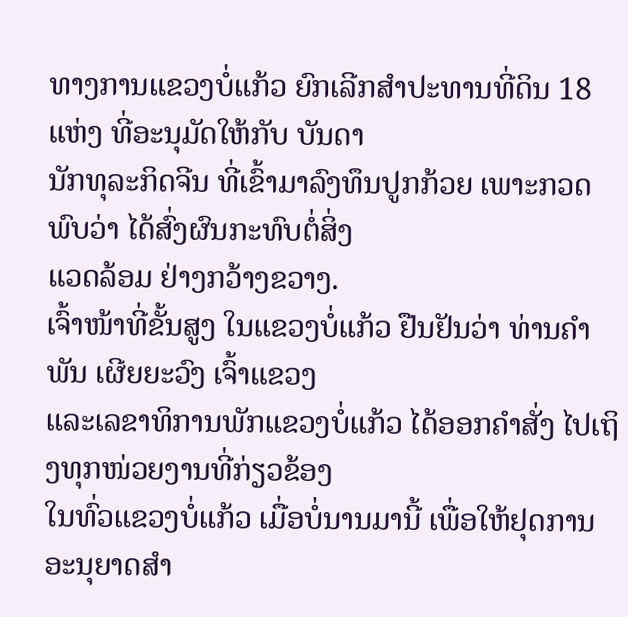ທາງການແຂວງບໍ່ແກ້ວ ຍົກເລີກສຳປະທານທີ່ດິນ 18 ແຫ່ງ ທີ່ອະນຸມັດໃຫ້ກັບ ບັນດາ
ນັກທຸລະກິດຈີນ ທີ່ເຂົ້າມາລົງທຶນປູກກ້ວຍ ເພາະກວດພົບວ່າ ໄດ້ສົ່ງຜົນກະທົບຕໍ່ສິ່ງ
ແວດລ້ອມ ຢ່າງກວ້າງຂວາງ.
ເຈົ້າໜ້າທີ່ຂັ້ນສູງ ໃນແຂວງບໍ່ແກ້ວ ຢືນຢັນວ່າ ທ່ານຄຳພັນ ເຜີຍຍະວົງ ເຈົ້າແຂວງ
ແລະເລຂາທິການພັກແຂວງບໍ່ແກ້ວ ໄດ້ອອກຄຳສັ່ງ ໄປເຖິງທຸກໜ່ວຍງານທີ່ກ່ຽວຂ້ອງ
ໃນທົ່ວແຂວງບໍ່ແກ້ວ ເມື່ອບໍ່ນານມານີ້ ເພື່ອໃຫ້ຢຸດການອະນຸຍາດສຳ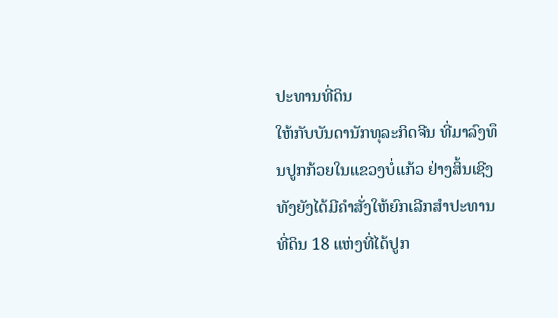ປະທານທີ່ດິນ
ໃຫ້ກັບບັນດານັກທຸລະກິດຈີນ ທີ່ມາລົງທຶນປູກກ້ວຍໃນແຂວງບໍ່ແກ້ວ ຢ່າງສິ້ນເຊີງ
ທັງຍັງໄດ້ມີຄຳສັ່ງໃຫ້ຍົກເລີກສຳປະທານທີ່ດິນ 18 ແຫ່ງທີ່ໄດ້ປູກ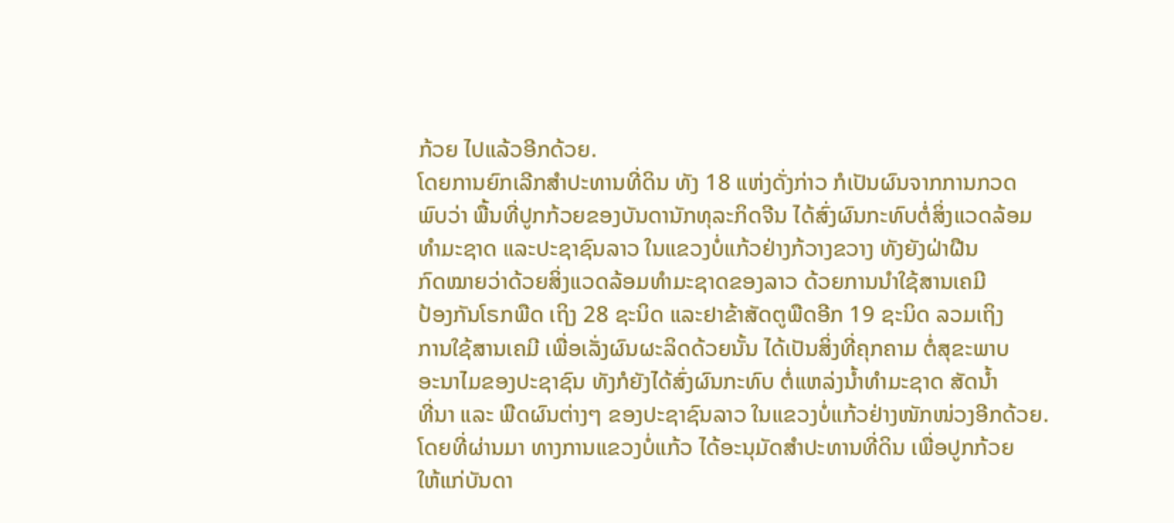ກ້ວຍ ໄປແລ້ວອີກດ້ວຍ.
ໂດຍການຍົກເລີກສຳປະທານທີ່ດິນ ທັງ 18 ແຫ່ງດັ່ງກ່າວ ກໍເປັນຜົນຈາກການກວດ
ພົບວ່າ ພື້ນທີ່ປູກກ້ວຍຂອງບັນດານັກທຸລະກິດຈີນ ໄດ້ສົ່ງຜົນກະທົບຕໍ່ສິ່ງແວດລ້ອມ
ທຳມະຊາດ ແລະປະຊາຊົນລາວ ໃນແຂວງບໍ່ແກ້ວຢ່າງກ້ວາງຂວາງ ທັງຍັງຝ່າຝືນ
ກົດໝາຍວ່າດ້ວຍສິ່ງແວດລ້ອມທຳມະຊາດຂອງລາວ ດ້ວຍການນຳໃຊ້ສານເຄມີ
ປ້ອງກັນໂຣກພືດ ເຖິງ 28 ຊະນິດ ແລະຢາຂ້າສັດຕູພືດອີກ 19 ຊະນິດ ລວມເຖິງ
ການໃຊ້ສານເຄມີ ເພື່ອເລັ່ງຜົນຜະລິດດ້ວຍນັ້ນ ໄດ້ເປັນສິ່ງທີ່ຄຸກຄາມ ຕໍ່ສຸຂະພາບ
ອະນາໄມຂອງປະຊາຊົນ ທັງກໍຍັງໄດ້ສົ່ງຜົນກະທົບ ຕໍ່ແຫລ່ງນ້ຳທຳມະຊາດ ສັດນ້ຳ
ທີ່ນາ ແລະ ພືດຜົນຕ່າງໆ ຂອງປະຊາຊົນລາວ ໃນແຂວງບໍ່ແກ້ວຢ່າງໜັກໜ່ວງອີກດ້ວຍ.
ໂດຍທີ່ຜ່ານມາ ທາງການແຂວງບໍ່ແກ້ວ ໄດ້ອະນຸມັດສຳປະທານທີ່ດິນ ເພື່ອປູກກ້ວຍ
ໃຫ້ແກ່ບັນດາ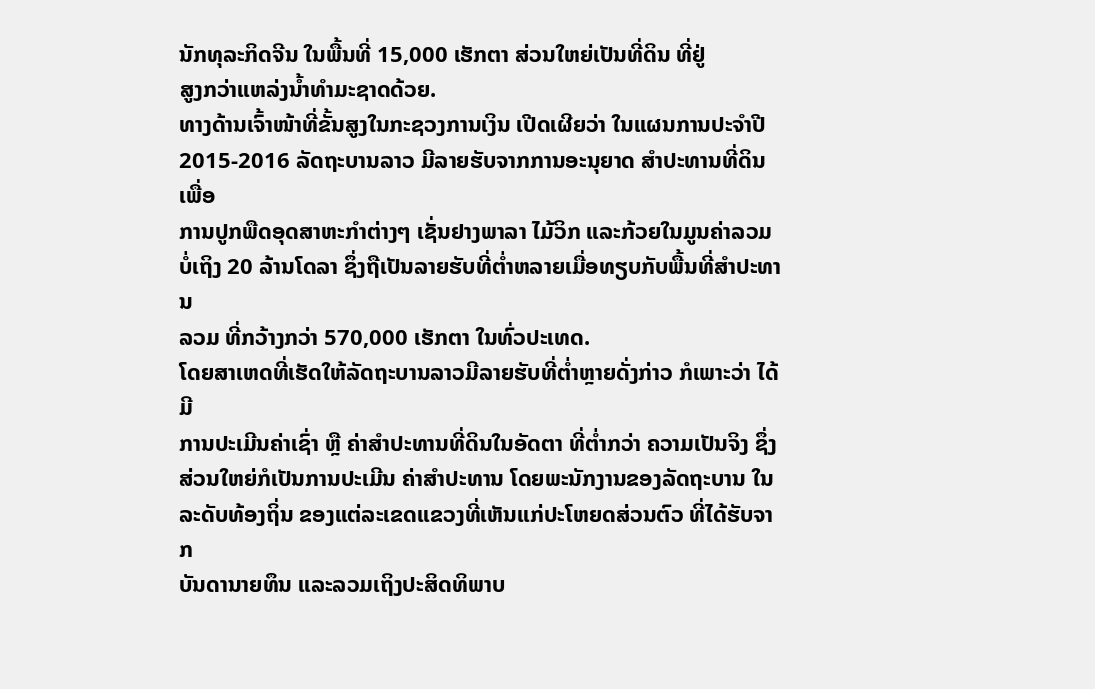ນັກທຸລະກິດຈີນ ໃນພື້ນທີ່ 15,000 ເຮັກຕາ ສ່ວນໃຫຍ່ເປັນທີ່ດິນ ທີ່ຢູ່
ສູງກວ່າແຫລ່ງນ້ຳທຳມະຊາດດ້ວຍ.
ທາງດ້ານເຈົ້າໜ້າທີ່ຂັ້ນສູງໃນກະຊວງການເງິນ ເປີດເຜີຍວ່າ ໃນແຜນການປະຈຳປີ
2015-2016 ລັດຖະບານລາວ ມີລາຍຮັບຈາກການອະນຸຍາດ ສຳປະທານທີ່ດິນ ເພື່ອ
ການປູກພືດອຸດສາຫະກຳຕ່າງໆ ເຊັ່ນຢາງພາລາ ໄມ້ວິກ ແລະກ້ວຍໃນມູນຄ່າລວມ
ບໍ່ເຖິງ 20 ລ້ານໂດລາ ຊຶ່ງຖືເປັນລາຍຮັບທີ່ຕ່ຳຫລາຍເມື່ອທຽບກັບພື້ນທີ່ສຳປະທານ
ລວມ ທີ່ກວ້າງກວ່າ 570,000 ເຮັກຕາ ໃນທົ່ວປະເທດ.
ໂດຍສາເຫດທີ່ເຮັດໃຫ້ລັດຖະບານລາວມີລາຍຮັບທີ່ຕ່ຳຫຼາຍດັ່ງກ່າວ ກໍເພາະວ່າ ໄດ້ມີ
ການປະເມີນຄ່າເຊົ່າ ຫຼື ຄ່າສຳປະທານທີ່ດິນໃນອັດຕາ ທີ່ຕ່ຳກວ່າ ຄວາມເປັນຈິງ ຊຶ່ງ
ສ່ວນໃຫຍ່ກໍເປັນການປະເມີນ ຄ່າສຳປະທານ ໂດຍພະນັກງານຂອງລັດຖະບານ ໃນ ລະດັບທ້ອງຖິ່ນ ຂອງແຕ່ລະເຂດແຂວງທີ່ເຫັນແກ່ປະໂຫຍດສ່ວນຕົວ ທີ່ໄດ້ຮັບຈາກ
ບັນດານາຍທຶນ ແລະລວມເຖິງປະສິດທິພາບ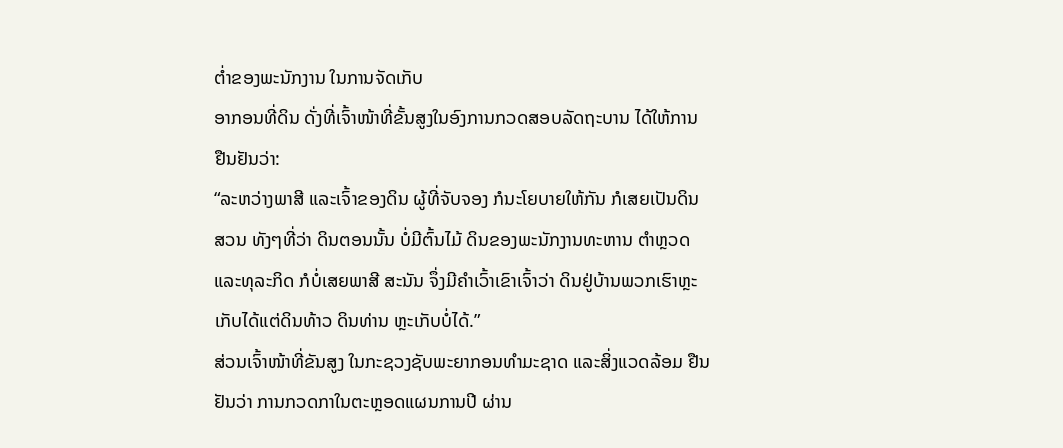ຕ່ຳຂອງພະນັກງານ ໃນການຈັດເກັບ
ອາກອນທີ່ດິນ ດັ່ງທີ່ເຈົ້າໜ້າທີ່ຂັ້ນສູງໃນອົງການກວດສອບລັດຖະບານ ໄດ້ໃຫ້ການ
ຢືນຢັນວ່າ:
“ລະຫວ່າງພາສີ ແລະເຈົ້າຂອງດິນ ຜູ້ທີ່ຈັບຈອງ ກໍນະໂຍບາຍໃຫ້ກັນ ກໍເສຍເປັນດິນ
ສວນ ທັງໆທີ່ວ່າ ດິນຕອນນັ້ນ ບໍ່ມີຕົ້ນໄມ້ ດິນຂອງພະນັກງານທະຫານ ຕຳຫຼວດ
ແລະທຸລະກິດ ກໍບໍ່ເສຍພາສີ ສະນັນ ຈຶ່ງມີຄຳເວົ້າເຂົາເຈົ້າວ່າ ດິນຢູ່ບ້ານພວກເຮົາຫຼະ
ເກັບໄດ້ແຕ່ດິນທ້າວ ດິນທ່ານ ຫຼະເກັບບໍ່ໄດ້.”
ສ່ວນເຈົ້າໜ້າທີ່ຂັນສູງ ໃນກະຊວງຊັບພະຍາກອນທຳມະຊາດ ແລະສິ່ງແວດລ້ອມ ຢືນ
ຢັນວ່າ ການກວດກາໃນຕະຫຼອດແຜນການປີ ຜ່ານ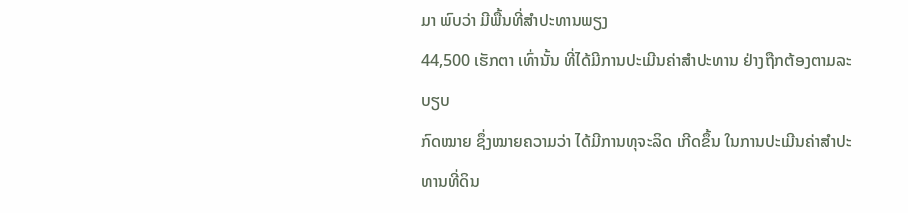ມາ ພົບວ່າ ມີພື້ນທີ່ສຳປະທານພຽງ
44,500 ເຮັກຕາ ເທົ່ານັ້ນ ທີ່ໄດ້ມີການປະເມີນຄ່າສຳປະທານ ຢ່າງຖືກຕ້ອງຕາມລະບຽບ
ກົດໝາຍ ຊຶ່ງໝາຍຄວາມວ່າ ໄດ້ມີການທຸຈະລິດ ເກີດຂຶ້ນ ໃນການປະເມີນຄ່າສຳປະ
ທານທີ່ດິນ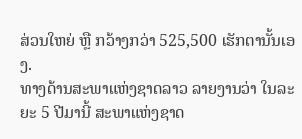ສ່ວນໃຫຍ່ ຫຼື ກວ້າງກວ່າ 525,500 ເຮັກຕານັ້ນເອງ.
ທາງດ້ານສະພາແຫ່ງຊາດລາວ ລາຍງານວ່າ ໃນລະຍະ 5 ປີມານີ້ ສະພາແຫ່ງຊາດ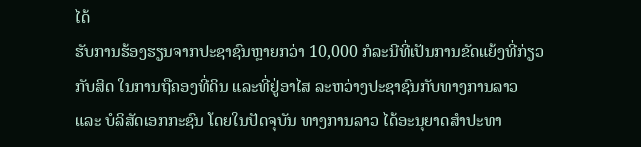ໄດ້
ຮັບການຮ້ອງຮຽນຈາກປະຊາຊົນຫຼາຍກວ່າ 10,000 ກໍລະນີທີ່ເປັນການຂັດແຍ້ງທີ່ກ່ຽວ
ກັບສິດ ໃນການຖືຄອງທີ່ດິນ ແລະທີ່ຢູ່ອາໄສ ລະຫວ່າງປະຊາຊົນກັບທາງການລາວ
ແລະ ບໍລິສັດເອກກະຊົນ ໂດຍໃນປັດຈຸບັນ ທາງການລາວ ໄດ້ອະນຸຍາດສຳປະທາ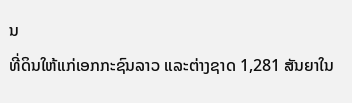ນ
ທີ່ດິນໃຫ້ແກ່ເອກກະຊົນລາວ ແລະຕ່າງຊາດ 1,281 ສັນຍາໃນ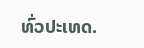ທົ່ວປະເທດ.